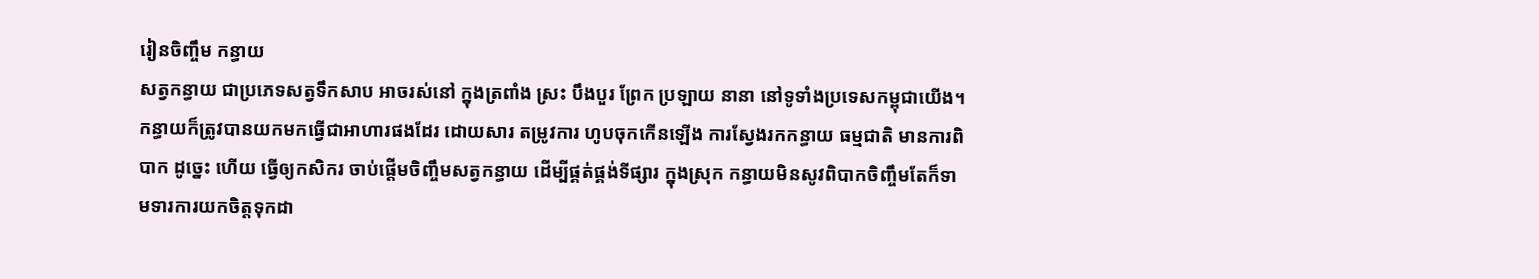រៀនចិញ្ចឹម កន្ធាយ
សត្វកន្ធាយ ជាប្រភេទសត្វទឹកសាប អាចរស់នៅ ក្នុងត្រពាំង ស្រះ បឹងបួរ ព្រែក ប្រឡាយ នានា នៅទូទាំងប្រទេសកម្ពុជាយើង។ កន្ធាយក៏ត្រូវបានយកមកធ្វើជាអាហារផងដែរ ដោយសារ តម្រូវការ ហូបចុកកើនឡើង ការស្វែងរកកន្ធាយ ធម្មជាតិ មានការពិបាក ដូច្នេះ ហើយ ធ្វើឲ្យកសិករ ចាប់ផ្តើមចិញ្ចឹមសត្វកន្ធាយ ដើម្បីផ្គត់ផ្គង់ទីផ្សារ ក្នុងស្រុក កន្ធាយមិនសូវពិបាកចិញ្ចឹមតែក៏ទាមទារការយកចិត្តទុកដា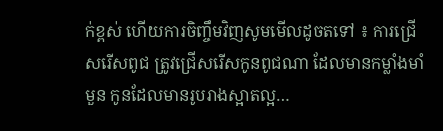ក់ខ្ពស់ ហើយការចិញ្ចឹមវិញសូមមើលដូចតទៅ ៖ ការជ្រើសរើសពូជ ត្រូវជ្រើសរើសកូនពូជណា ដែលមានកម្លាំងមាំមួន កូនដែលមានរូបរាងស្អាតល្អ…